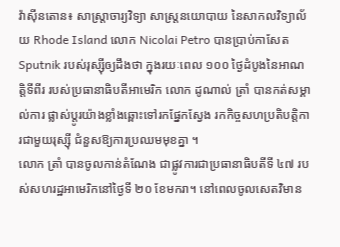វ៉ាស៊ីនតោន៖ សាស្ត្រាចារ្យវិទ្យា សាស្ត្រនយោបាយ នៃសាកលវិទ្យាល័យ Rhode Island លោក Nicolai Petro បានប្រាប់កាសែត Sputnik របស់រុស្ស៊ីឲ្យដឹងថា ក្នុងរយៈពេល ១០០ ថ្ងៃដំបូងនៃអាណត្តិទីពីរ របស់ប្រធានាធិបតីអាមេរិក លោក ដូណាល់ ត្រាំ បានកត់សម្គាល់ការ ផ្លាស់ប្តូរយ៉ាងខ្លាំងឆ្ពោះទៅរកផ្នែកស្វែង រកកិច្ចសហប្រតិបត្តិការជាមួយរុស្ស៊ី ជំនួសឱ្យការប្រឈមមុខគ្នា ។
លោក ត្រាំ បានចូលកាន់តំណែង ជាផ្លូវការជាប្រធានាធិបតីទី ៤៧ របស់សហរដ្ឋអាមេរិកនៅថ្ងៃទី ២០ ខែមករា។ នៅពេលចូលសេតវិមាន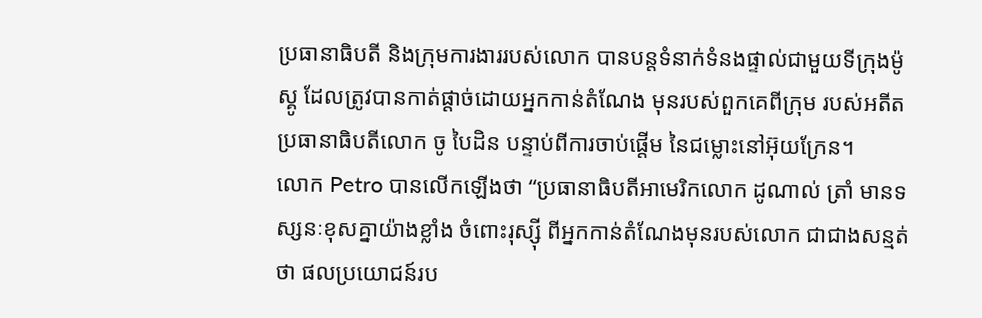ប្រធានាធិបតី និងក្រុមការងាររបស់លោក បានបន្តទំនាក់ទំនងផ្ទាល់ជាមួយទីក្រុងម៉ូស្គូ ដែលត្រូវបានកាត់ផ្តាច់ដោយអ្នកកាន់តំណែង មុនរបស់ពួកគេពីក្រុម របស់អតីតប្រធានាធិបតីលោក ចូ បៃដិន បន្ទាប់ពីការចាប់ផ្តើម នៃជម្លោះនៅអ៊ុយក្រែន។
លោក Petro បានលើកឡើងថា “ប្រធានាធិបតីអាមេរិកលោក ដូណាល់ ត្រាំ មានទស្សនៈខុសគ្នាយ៉ាងខ្លាំង ចំពោះរុស្ស៊ី ពីអ្នកកាន់តំណែងមុនរបស់លោក ជាជាងសន្មត់ថា ផលប្រយោជន៍រប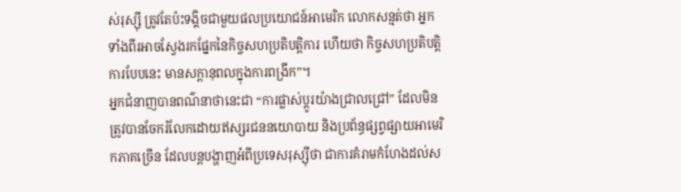ស់រុស្ស៊ី ត្រូវតែប៉ះទង្គិចជាមួយផលប្រយោជន៍អាមេរិក លោកសន្មត់ថា អ្នកទាំងពីរអាចស្វែងរកផ្នែកនៃកិច្ចសហប្រតិបត្តិការ ហើយថា កិច្ចសហប្រតិបត្តិការបែបនេះ មានសក្តានុពលក្នុងការពង្រីក”។
អ្នកជំនាញបានពណ៌នាថានេះជា “ការផ្លាស់ប្តូរយ៉ាងជ្រាលជ្រៅ” ដែលមិនត្រូវបានចែករំលែកដោយឥស្សរជននយោបាយ និងប្រព័ន្ធផ្សព្វផ្សាយអាមេរិកភាគច្រើន ដែលបន្តបង្ហាញអំពីប្រទេសរុស្ស៊ីថា ជាការគំរាមកំហែងដល់ស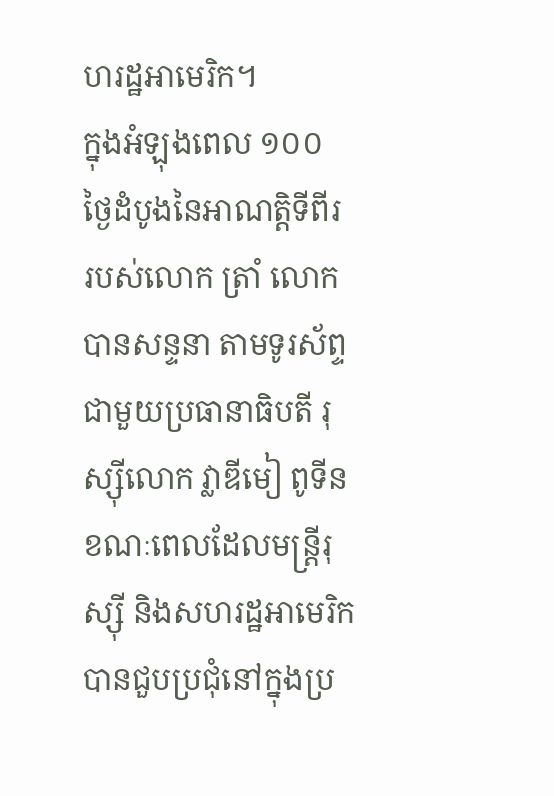ហរដ្ឋអាមេរិក។
ក្នុងអំឡុងពេល ១០០ ថ្ងៃដំបូងនៃអាណត្តិទីពីរ របស់លោក ត្រាំ លោកបានសន្ទនា តាមទូរស័ព្ទជាមួយប្រធានាធិបតី រុស្ស៊ីលោក វ្លាឌីមៀ ពូទីន ខណៈពេលដែលមន្រ្តីរុស្ស៊ី និងសហរដ្ឋអាមេរិក បានជួបប្រជុំនៅក្នុងប្រ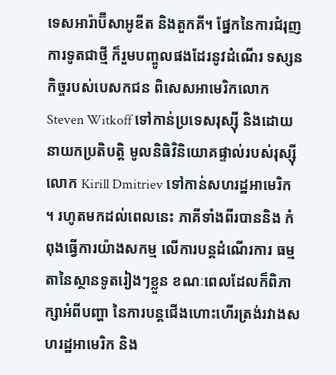ទេសអារ៉ាប៊ីសាអូឌីត និងតួកគី។ ផ្នែកនៃការជំរុញការទូតជាថ្មី ក៏រួមបញ្ចូលផងដែរនូវដំណើរ ទស្សនកិច្ចរបស់បេសកជន ពិសេសអាមេរិកលោក Steven Witkoff ទៅកាន់ប្រទេសរុស្ស៊ី និងដោយនាយកប្រតិបត្តិ មូលនិធិវិនិយោគផ្ទាល់របស់រុស្ស៊ីលោក Kirill Dmitriev ទៅកាន់សហរដ្ឋអាមេរិក ។ រហូតមកដល់ពេលនេះ ភាគីទាំងពីរបាននិង កំពុងធ្វើការយ៉ាងសកម្ម លើការបន្តដំណើរការ ធម្មតានៃស្ថានទូតរៀងៗខ្លួន ខណៈពេលដែលក៏ពិភាក្សាអំពីបញ្ហា នៃការបន្តជើងហោះហើរត្រង់រវាងសហរដ្ឋអាមេរិក និង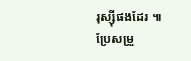រុស្ស៊ីផងដែរ ៕
ប្រែសម្រួ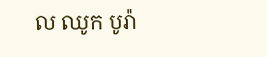ល ឈូក បូរ៉ា